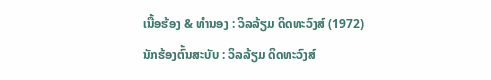ເນື້ອຮ້ອງ & ທຳນອງ : ວິລລ້ຽມ ດິດທະວົງສ໌ (1972)
ນັກຮ້ອງຕົ້ນສະບັບ : ວິລລ້ຽມ ດິດທະວົງສ໌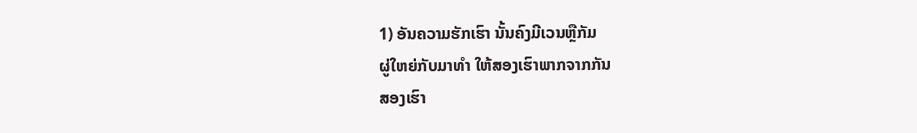1) ອັນຄວາມຮັກເຮົາ ນັ້ນຄົງມີເວນຫຼືກັມ
ຜູ່ໃຫຍ່ກັບມາທຳ ໃຫ້ສອງເຮົາພາກຈາກກັນ
ສອງເຮົາ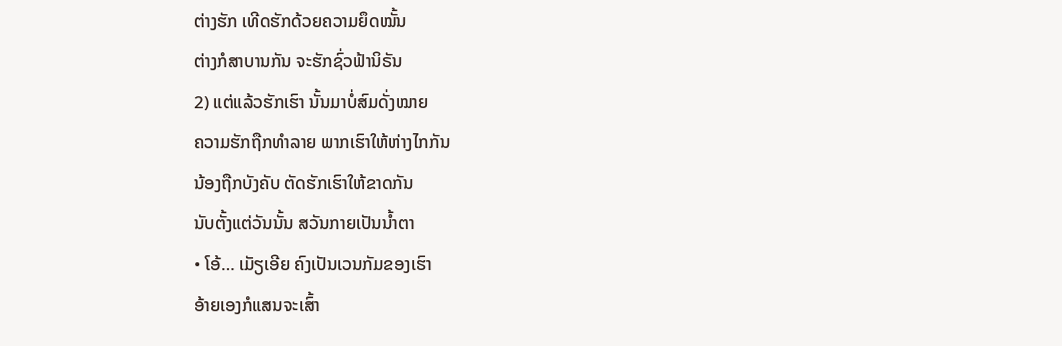ຕ່າງຮັກ ເທີດຮັກດ້ວຍຄວາມຍຶດໝັ້ນ
ຕ່າງກໍສາບານກັນ ຈະຮັກຊົ່ວຟ້ານິຣັນ
2) ແຕ່ແລ້ວຮັກເຮົາ ນັ້ນມາບໍ່ສົມດັ່ງໝາຍ
ຄວາມຮັກຖືກທຳລາຍ ພາກເຮົາໃຫ້ຫ່າງໄກກັນ
ນ້ອງຖືກບັງຄັບ ຕັດຮັກເຮົາໃຫ້ຂາດກັນ
ນັບຕັ້ງແຕ່ວັນນັ້ນ ສວັນກາຍເປັນນໍ້າຕາ
• ໂອ້… ເມັຽເອີຍ ຄົງເປັນເວນກັມຂອງເຮົາ
ອ້າຍເອງກໍແສນຈະເສົ້າ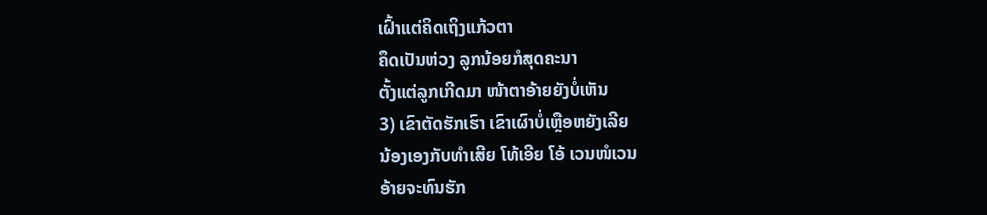ເຝົ້າແຕ່ຄິດເຖິງແກ້ວຕາ
ຄຶດເປັນຫ່ວງ ລູກນ້ອຍກໍສຸດຄະນາ
ຕັ້ງແຕ່ລູກເກີດມາ ໜ້າຕາອ້າຍຍັງບໍ່ເຫັນ
3) ເຂົາຕັດຮັກເຮົາ ເຂົາເຜົາບໍ່ເຫຼືອຫຍັງເລີຍ
ນ້ອງເອງກັບທຳເສີຍ ໂທ້ເອີຍ ໂອ້ ເວນໜໍເວນ
ອ້າຍຈະທົນຮັກ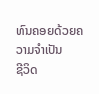ທົນຄອຍດ້ວຍຄວາມຈຳເປັນ
ຊີວິດ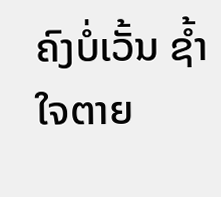ຄົງບໍ່ເວັ້ນ ຊໍ້າໃຈຕາຍ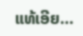ແທ້ເອີຍ…